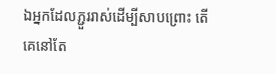ឯអ្នកដែលភ្ជួររាស់ដើម្បីសាបព្រោះ តើគេនៅតែ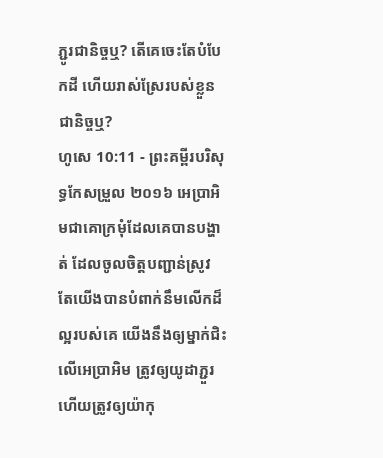ភ្ជូរជានិច្ចឬ? តើគេចេះតែបំបែកដី ហើយរាស់ស្រែរបស់ខ្លួនជានិច្ចឬ?
ហូសេ 10:11 - ព្រះគម្ពីរបរិសុទ្ធកែសម្រួល ២០១៦ អេប្រាអិមជាគោក្រមុំដែលគេបានបង្ហាត់ ដែលចូលចិត្តបញ្ជាន់ស្រូវ តែយើងបានបំពាក់នឹមលើកដ៏ល្អរបស់គេ យើងនឹងឲ្យម្នាក់ជិះលើអេប្រាអិម ត្រូវឲ្យយូដាភ្ជួរ ហើយត្រូវឲ្យយ៉ាកុ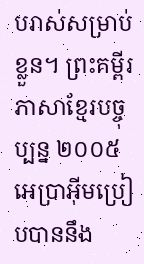បរាស់សម្រាប់ខ្លួន។ ព្រះគម្ពីរភាសាខ្មែរបច្ចុប្បន្ន ២០០៥ អេប្រាអ៊ីមប្រៀបបាននឹង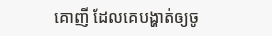គោញី ដែលគេបង្ហាត់ឲ្យចូ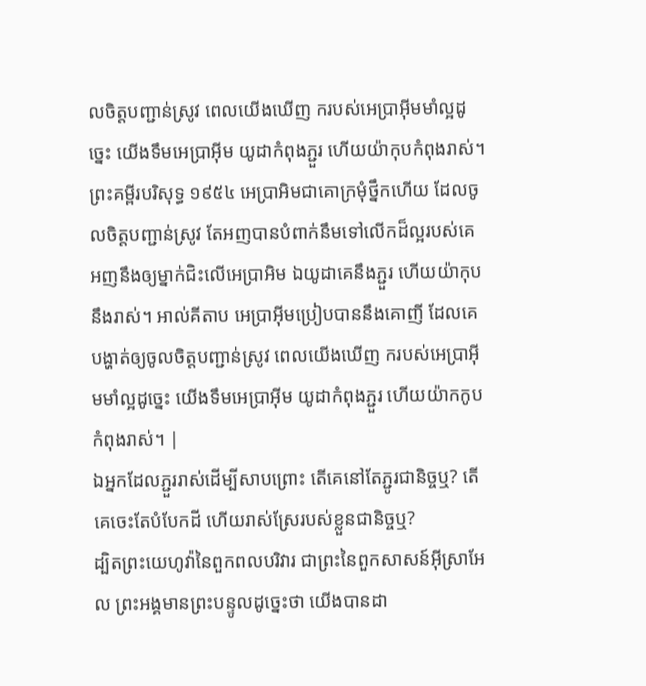លចិត្តបញ្ជាន់ស្រូវ ពេលយើងឃើញ ករបស់អេប្រាអ៊ីមមាំល្អដូច្នេះ យើងទឹមអេប្រាអ៊ីម យូដាកំពុងភ្ជួរ ហើយយ៉ាកុបកំពុងរាស់។ ព្រះគម្ពីរបរិសុទ្ធ ១៩៥៤ អេប្រាអិមជាគោក្រមុំថ្នឹកហើយ ដែលចូលចិត្តបញ្ជាន់ស្រូវ តែអញបានបំពាក់នឹមទៅលើកដ៏ល្អរបស់គេ អញនឹងឲ្យម្នាក់ជិះលើអេប្រាអិម ឯយូដាគេនឹងភ្ជួរ ហើយយ៉ាកុបនឹងរាស់។ អាល់គីតាប អេប្រាអ៊ីមប្រៀបបាននឹងគោញី ដែលគេបង្ហាត់ឲ្យចូលចិត្តបញ្ជាន់ស្រូវ ពេលយើងឃើញ ករបស់អេប្រាអ៊ីមមាំល្អដូច្នេះ យើងទឹមអេប្រាអ៊ីម យូដាកំពុងភ្ជួរ ហើយយ៉ាកកូបកំពុងរាស់។ |
ឯអ្នកដែលភ្ជួររាស់ដើម្បីសាបព្រោះ តើគេនៅតែភ្ជូរជានិច្ចឬ? តើគេចេះតែបំបែកដី ហើយរាស់ស្រែរបស់ខ្លួនជានិច្ចឬ?
ដ្បិតព្រះយេហូវ៉ានៃពួកពលបរិវារ ជាព្រះនៃពួកសាសន៍អ៊ីស្រាអែល ព្រះអង្គមានព្រះបន្ទូលដូច្នេះថា យើងបានដា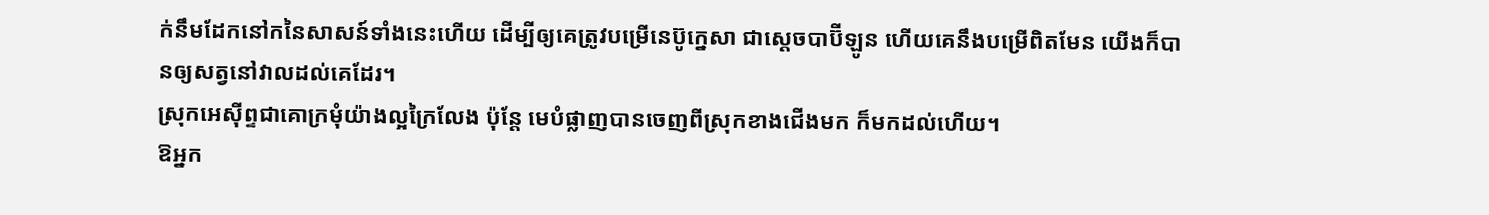ក់នឹមដែកនៅកនៃសាសន៍ទាំងនេះហើយ ដើម្បីឲ្យគេត្រូវបម្រើនេប៊ូក្នេសា ជាស្តេចបាប៊ីឡូន ហើយគេនឹងបម្រើពិតមែន យើងក៏បានឲ្យសត្វនៅវាលដល់គេដែរ។
ស្រុកអេស៊ីព្ទជាគោក្រមុំយ៉ាងល្អក្រៃលែង ប៉ុន្តែ មេបំផ្លាញបានចេញពីស្រុកខាងជើងមក ក៏មកដល់ហើយ។
ឱអ្នក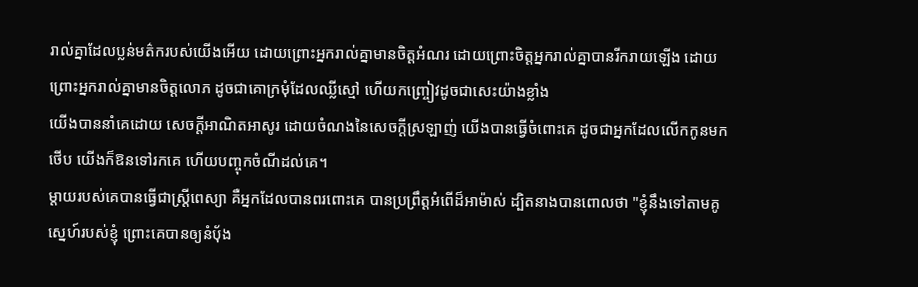រាល់គ្នាដែលប្លន់មត៌ករបស់យើងអើយ ដោយព្រោះអ្នករាល់គ្នាមានចិត្តអំណរ ដោយព្រោះចិត្តអ្នករាល់គ្នាបានរីករាយឡើង ដោយព្រោះអ្នករាល់គ្នាមានចិត្តលោភ ដូចជាគោក្រមុំដែលឈ្លីស្មៅ ហើយកញ្ច្រៀវដូចជាសេះយ៉ាងខ្លាំង
យើងបាននាំគេដោយ សេចក្ដីអាណិតអាសូរ ដោយចំណងនៃសេចក្ដីស្រឡាញ់ យើងបានធ្វើចំពោះគេ ដូចជាអ្នកដែលលើកកូនមកថើប យើងក៏ឱនទៅរកគេ ហើយបញ្ចុកចំណីដល់គេ។
ម្តាយរបស់គេបានធ្វើជាស្ត្រីពេស្យា គឺអ្នកដែលបានពរពោះគេ បានប្រព្រឹត្តអំពើដ៏អាម៉ាស់ ដ្បិតនាងបានពោលថា "ខ្ញុំនឹងទៅតាមគូស្នេហ៍របស់ខ្ញុំ ព្រោះគេបានឲ្យនំបុ័ង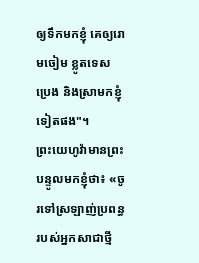ឲ្យទឹកមកខ្ញុំ គេឲ្យរោមចៀម ខ្លូតទេស ប្រេង និងស្រាមកខ្ញុំទៀតផង"។
ព្រះយេហូវ៉ាមានព្រះបន្ទូលមកខ្ញុំថា៖ «ចូរទៅស្រឡាញ់ប្រពន្ធរបស់អ្នកសាជាថ្មី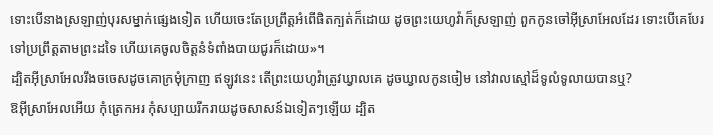ទោះបើនាងស្រឡាញ់បុរសម្នាក់ផ្សេងទៀត ហើយចេះតែប្រព្រឹត្តអំពើផិតក្បត់ក៏ដោយ ដូចព្រះយេហូវ៉ាក៏ស្រឡាញ់ ពួកកូនចៅអ៊ីស្រាអែលដែរ ទោះបើគេបែរទៅប្រព្រឹត្តតាមព្រះដទៃ ហើយគេចូលចិត្តនំទំពាំងបាយជូរក៏ដោយ»។
ដ្បិតអ៊ីស្រាអែលរឹងចចេសដូចគោក្រមុំក្រាញ ឥឡូវនេះ តើព្រះយេហូវ៉ាត្រូវឃ្វាលគេ ដូចឃ្វាលកូនចៀម នៅវាលស្មៅដ៏ទូលំទូលាយបានឬ?
ឱអ៊ីស្រាអែលអើយ កុំត្រេកអរ កុំសប្បាយរីករាយដូចសាសន៍ឯទៀតៗឡើយ ដ្បិត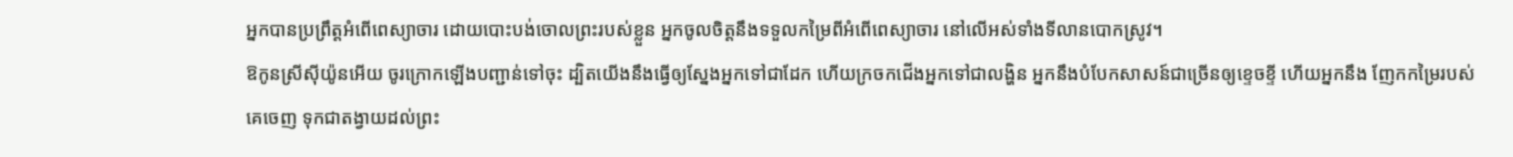អ្នកបានប្រព្រឹត្តអំពើពេស្យាចារ ដោយបោះបង់ចោលព្រះរបស់ខ្លួន អ្នកចូលចិត្តនឹងទទួលកម្រៃពីអំពើពេស្យាចារ នៅលើអស់ទាំងទីលានបោកស្រូវ។
ឱកូនស្រីស៊ីយ៉ូនអើយ ចូរក្រោកឡើងបញ្ជាន់ទៅចុះ ដ្បិតយើងនឹងធ្វើឲ្យស្នែងអ្នកទៅជាដែក ហើយក្រចកជើងអ្នកទៅជាលង្ហិន អ្នកនឹងបំបែកសាសន៍ជាច្រើនឲ្យខ្ទេចខ្ទី ហើយអ្នកនឹង ញែកកម្រៃរបស់គេចេញ ទុកជាតង្វាយដល់ព្រះ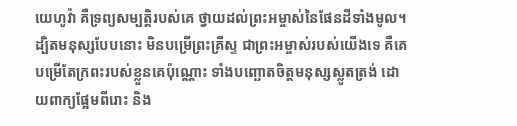យេហូវ៉ា គឺទ្រព្យសម្បត្តិរបស់គេ ថ្វាយដល់ព្រះអម្ចាស់នៃផែនដីទាំងមូល។
ដ្បិតមនុស្សបែបនោះ មិនបម្រើព្រះគ្រីស្ទ ជាព្រះអម្ចាស់របស់យើងទេ គឺគេបម្រើតែក្រពះរបស់ខ្លួនគេប៉ុណ្ណោះ ទាំងបញ្ឆោតចិត្តមនុស្សស្លូតត្រង់ ដោយពាក្យផ្អែមពីរោះ និង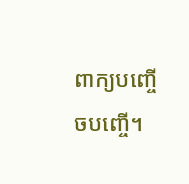ពាក្យបញ្ចើចបញ្ចើ។